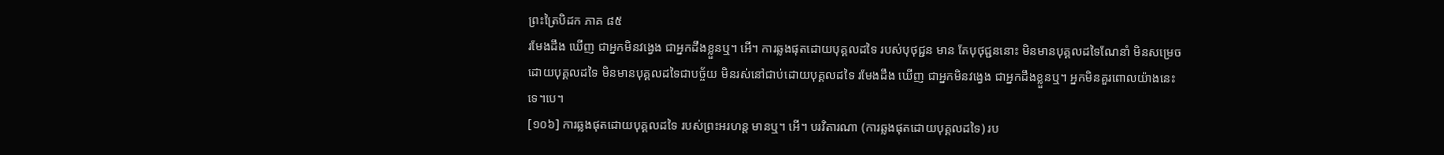ព្រះត្រៃបិដក ភាគ ៨៥
រមែងដឹង ឃើញ ជាអ្នកមិនវង្វេង ជាអ្នកដឹងខ្លួនឬ។ អើ។ ការឆ្លងផុតដោយបុគ្គលដទៃ របស់បុថុជ្ជន មាន តែបុថុជ្ជននោះ មិនមានបុគ្គលដទៃណែនាំ មិនសម្រេចដោយបុគ្គលដទៃ មិនមានបុគ្គលដទៃជាបច្ច័យ មិនរស់នៅជាប់ដោយបុគ្គលដទៃ រមែងដឹង ឃើញ ជាអ្នកមិនវង្វេង ជាអ្នកដឹងខ្លួនឬ។ អ្នកមិនគួរពោលយ៉ាងនេះទេ។បេ។
[១០៦] ការឆ្លងផុតដោយបុគ្គលដទៃ របស់ព្រះអរហន្ត មានឬ។ អើ។ បរវិតារណា (ការឆ្លងផុតដោយបុគ្គលដទៃ) រប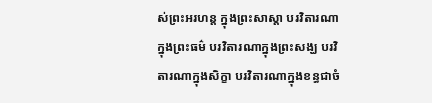ស់ព្រះអរហន្ត ក្នុងព្រះសាស្តា បរវិតារណាក្នុងព្រះធម៌ បរវិតារណាក្នុងព្រះសង្ឃ បរវិតារណាក្នុងសិក្ខា បរវិតារណាក្នុងខន្ធជាចំ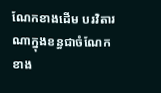ណែកខាងដើម បរវិតារណាក្នុងខន្ធជាចំណែកខាង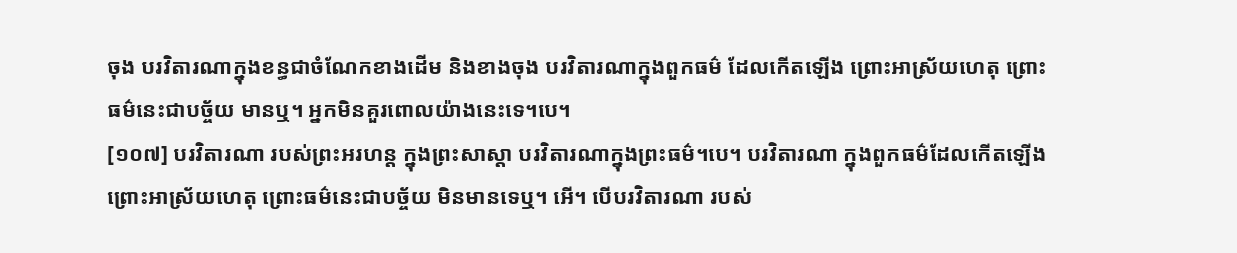ចុង បរវិតារណាក្នុងខន្ធជាចំណែកខាងដើម និងខាងចុង បរវិតារណាក្នុងពួកធម៌ ដែលកើតឡើង ព្រោះអាស្រ័យហេតុ ព្រោះធម៌នេះជាបច្ច័យ មានឬ។ អ្នកមិនគួរពោលយ៉ាងនេះទេ។បេ។
[១០៧] បរវិតារណា របស់ព្រះអរហន្ត ក្នុងព្រះសាស្តា បរវិតារណាក្នុងព្រះធម៌។បេ។ បរវិតារណា ក្នុងពួកធម៌ដែលកើតឡើង ព្រោះអាស្រ័យហេតុ ព្រោះធម៌នេះជាបច្ច័យ មិនមានទេឬ។ អើ។ បើបរវិតារណា របស់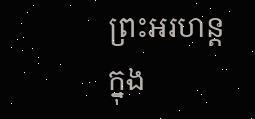ព្រះអរហន្ត ក្នុង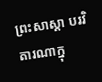ព្រះសាស្តា បរវិតារណាក្នុ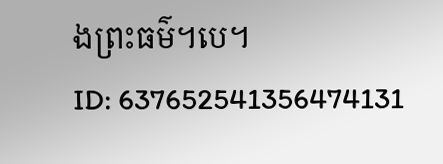ងព្រះធម៌។បេ។
ID: 637652541356474131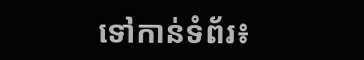ទៅកាន់ទំព័រ៖